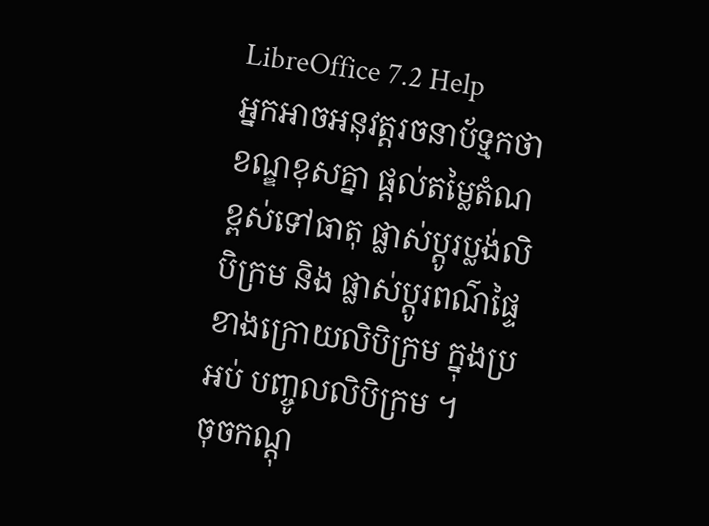LibreOffice 7.2 Help
អ្នកអាចអនុវត្តរចនាប័ទ្មកថាខណ្ឌខុសគ្នា ផ្តល់តម្លៃតំណខ្ពស់ទៅធាតុ ផ្លាស់ប្តូរប្លង់លិបិក្រម និង ផ្លាស់ប្តូរពណ៌ផ្ទៃខាងក្រោយលិបិក្រម ក្នុងប្រអប់ បញ្ចូលលិបិក្រម ។
ចុចកណ្តុ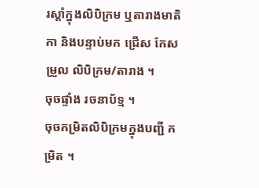រស្តាំក្នុងលិបិក្រម ឬតារាងមាតិកា និងបន្ទាប់មក ជ្រើស កែសម្រួល លិបិក្រម/តារាង ។
ចុចផ្ទាំង រចនាប័ទ្ម ។
ចុចកម្រិតលិបិក្រមក្នុងបញ្ជី កម្រិត ។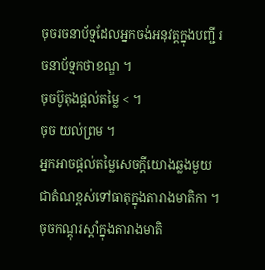ចុចរចនាប័ទ្មដែលអ្នកចង់អនុវត្តក្នុងបញ្ជី រចនាប័ទ្មកថាខណ្ឌ ។
ចុចប៊ូតុងផ្តល់តម្លៃ < ។
ចុច យល់ព្រម ។
អ្នកអាចផ្តល់តម្លៃសេចក្តីយោងឆ្លងមួយ ជាតំណខ្ពស់ទៅធាតុក្នុងតារាងមាតិកា ។
ចុចកណ្តុរស្តាំក្នុងតារាងមាតិ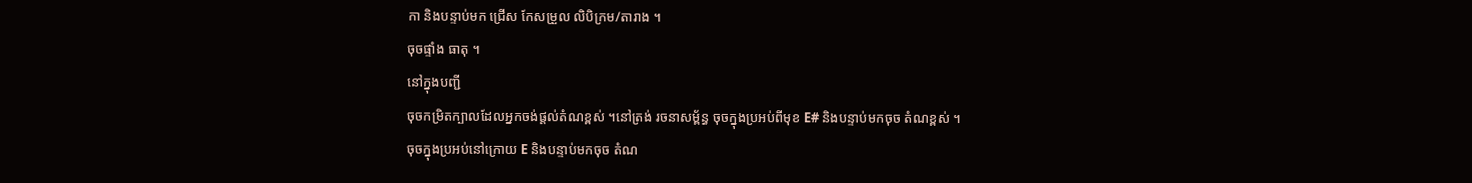កា និងបន្ទាប់មក ជ្រើស កែសម្រួល លិបិក្រម/តារាង ។
ចុចផ្ទាំង ធាតុ ។
នៅក្នុងបញ្ជី
ចុចកម្រិតក្បាលដែលអ្នកចង់ផ្ដល់តំណខ្ពស់ ។នៅត្រង់ រចនាសម្ព័ន្ធ ចុចក្នុងប្រអប់ពីមុខ E# និងបន្ទាប់មកចុច តំណខ្ពស់ ។
ចុចក្នុងប្រអប់នៅក្រោយ E និងបន្ទាប់មកចុច តំណ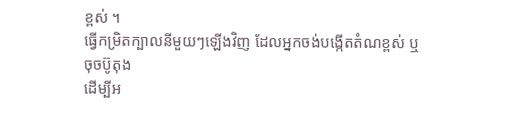ខ្ពស់ ។
ធ្វើកម្រិតក្បាលនីមួយៗឡើងវិញ ដែលអ្នកចង់បង្កើតតំណខ្ពស់ ឬចុចប៊ូតុង
ដើម្បីអ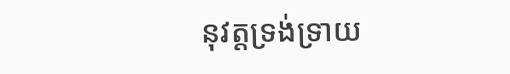នុវត្តទ្រង់ទ្រាយ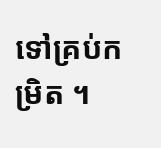ទៅគ្រប់កម្រិត ។